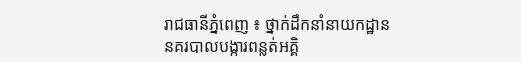រាជធានីភ្នំពេញ ៖ ថ្នាក់ដឹកនាំនាយកដ្ឋាននគរបាលបង្ការពន្លត់អគ្គិ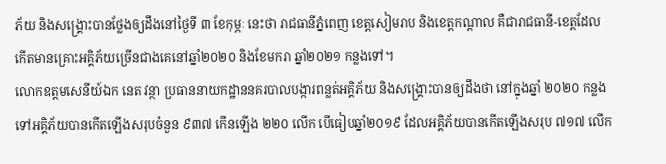ភ័យ និងសង្គ្រោះបានថ្លែងឲ្យដឹងនៅថ្ងៃទី ៣ ខែកុម្ភៈ នេះថា រាជធានីភ្នំពេញ ខេត្តសៀមរាប និងខេត្តកណ្តាល គឺជារាជធានី-ខេត្តដែលកើតមានគ្រោះអគ្គិភ័យច្រើនជាងគេនៅឆ្នាំ២០២០ និងខែមករា ឆ្នាំ២០២១ កន្លងទៅ។
លោកឧត្ដមសេនីយ៍ឯក នេត វន្ថា ប្រធាននាយកដ្ឋាននគរបាលបង្ការពន្លត់អគ្គិភ័យ និងសង្គ្រោះបានឲ្យដឹងថា នៅក្នុងឆ្នាំ ២០២០ កន្លងទៅអគ្គិភ័យបានកើតឡើងសរុបចំនួន ៩៣៧ កើនឡើង ២២០ លើក បើធៀបឆ្នាំ២០១៩ ដែលអគ្គិភ័យបានកើតឡើងសរុប ៧១៧ លើក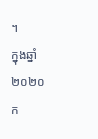។
ក្នុងឆ្នាំ២០២០ ក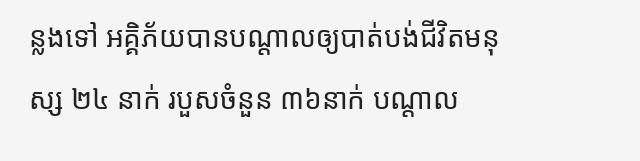ន្លងទៅ អគ្គិភ័យបានបណ្តាលឲ្យបាត់បង់ជីវិតមនុស្ស ២៤ នាក់ របួសចំនួន ៣៦នាក់ បណ្តាល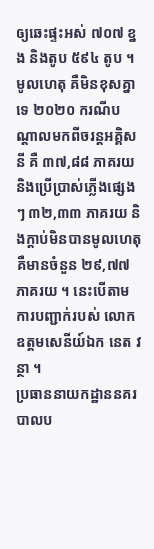ឲ្យឆេះផ្ទះអស់ ៧០៧ ខ្នង និងតូប ៥៩៤ តូប ។ មូលហេតុ គឺមិនខុសគ្នាទេ ២០២០ ករណីបណ្តាលមកពីចរន្តអគ្គិសនី គឺ ៣៧,៨៨ ភាគរយ និងប្រើប្រាស់ភ្លើងផ្សេងៗ ៣២,៣៣ ភាគរយ និងក្តាប់មិនបានមូលហេតុគឺមានចំនួន ២៩,៧៧ ភាគរយ ។ នេះបើតាមការបញ្ជាក់របស់ លោកឧត្ដមសេនីយ៍ឯក នេត វន្ថា ។
ប្រធាននាយកដ្ឋាននគរបាលប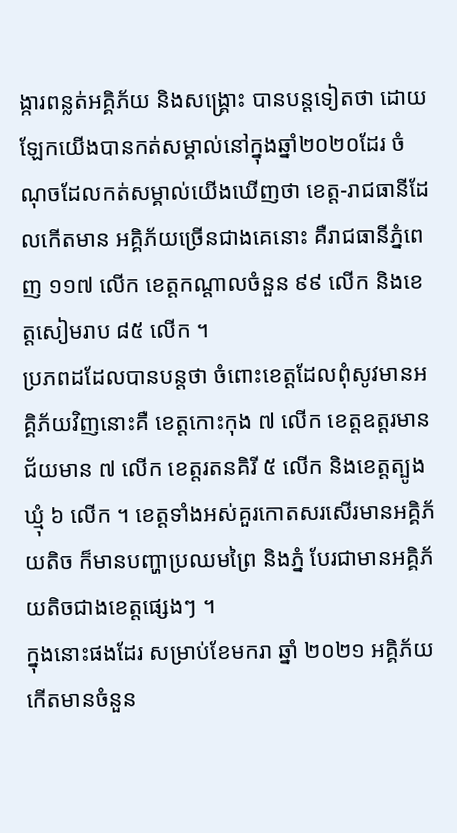ង្ការពន្លត់អគ្គិភ័យ និងសង្គ្រោះ បានបន្តទៀតថា ដោយឡែកយើងបានកត់សម្គាល់នៅក្នុងឆ្នាំ២០២០ដែរ ចំណុចដែលកត់សម្គាល់យើងឃើញថា ខេត្ត-រាជធានីដែលកើតមាន អគ្គិភ័យច្រើនជាងគេនោះ គឺរាជធានីភ្នំពេញ ១១៧ លើក ខេត្តកណ្តាលចំនួន ៩៩ លើក និងខេត្តសៀមរាប ៨៥ លើក ។
ប្រភពដដែលបានបន្តថា ចំពោះខេត្តដែលពុំសូវមានអគ្គិភ័យវិញនោះគឺ ខេត្តកោះកុង ៧ លើក ខេត្តឧត្តរមានជ័យមាន ៧ លើក ខេត្តរតនគិរី ៥ លើក និងខេត្តត្បូងឃ្មុំ ៦ លើក ។ ខេត្តទាំងអស់គួរកោតសរសើរមានអគ្គិភ័យតិច ក៏មានបញ្ហាប្រឈមព្រៃ និងភ្នំ បែរជាមានអគ្គិភ័យតិចជាងខេត្តផ្សេងៗ ។
ក្នុងនោះផងដែរ សម្រាប់ខែមករា ឆ្នាំ ២០២១ អគ្គិភ័យ កើតមានចំនួន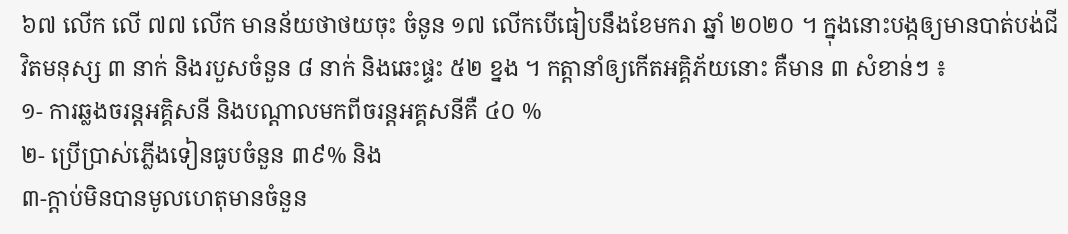៦៧ លើក លើ ៧៧ លើក មានន័យថាថយចុះ ចំនូន ១៧ លើកបើធៀបនឹងខែមករា ឆ្នាំ ២០២០ ។ ក្នុងនោះបង្កឲ្យមានបាត់បង់ជីវិតមនុស្ស ៣ នាក់ និងរបួសចំនួន ៨ នាក់ និងឆេះផ្ទះ ៥២ ខ្នង ។ កត្តានាំឲ្យកើតអគ្គិភ័យនោះ គឺមាន ៣ សំខាន់ៗ ៖
១- ការឆ្លងចរន្តអគ្គិសនី និងបណ្តាលមកពីចរន្តអគ្គសនីគឺ ៤០ %
២- ប្រើប្រាស់ភ្លើងទៀនធូបចំនួន ៣៩% និង
៣-ក្តាប់មិនបានមូលហេតុមានចំនួន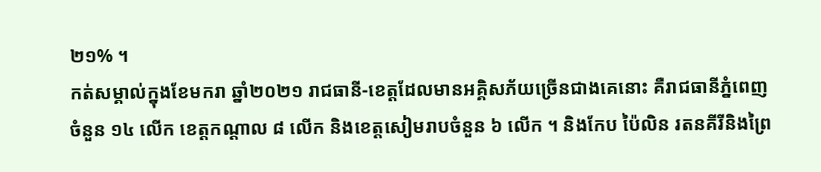២១% ។
កត់សម្គាល់ក្នុងខែមករា ឆ្នាំ២០២១ រាជធានី-ខេត្តដែលមានអគ្គិសភ័យច្រើនជាងគេនោះ គឺរាជធានីភ្នំពេញ ចំនួន ១៤ លើក ខេត្តកណ្តាល ៨ លើក និងខេត្តសៀមរាបចំនួន ៦ លើក ។ និងកែប ប៉ៃលិន រតនគីរីនិងព្រៃ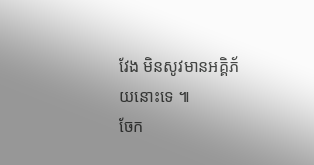វែង មិនសូវមានអគ្គិភ័យនោះទេ ៕
ចែក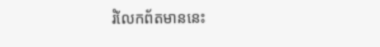រំលែកព័តមាននេះ